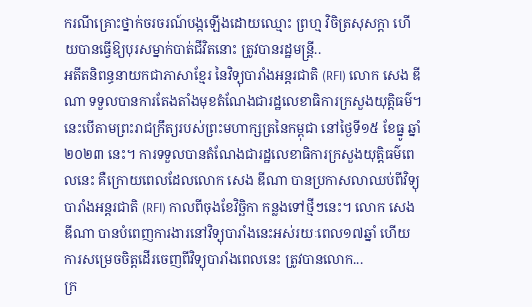ករណីគ្រោះថ្នាក់ចរចរណ៍បង្កឡើងដោយឈ្មោះ ព្រហ្ម វិចិត្រសុសក្តា ហើយបានធ្វើឱ្យបុរសម្នាក់បាត់ជីវិតនោះ ត្រូវបានរដ្ឋមន្ត្រី..
អតីតនិពន្ធនាយកជាភាសាខ្មែរ នៃវិទ្យុបារាំងអន្តរជាតិ (RFI) លោក សេង ឌីណា ទទួលបានការតែងតាំងមុខតំណែងជារដ្ឋលេខាធិការក្រសួងយុត្តិធម៌។ នេះបើតាមព្រះរាជក្រឹត្យរបស់ព្រះមហាក្សត្រនៃកម្ពុជា នៅថ្ងៃទី១៥ ខែធ្នូ ឆ្នាំ២០២៣ នេះ។ ការទទួលបានតំណែងជារដ្ឋលេខាធិការក្រសួងយុត្តិធម៌ពេលនេះ គឺក្រោយពេលដែលលោក សេង ឌីណា បានប្រកាសលាឈប់ពីវិទ្យុបារាំងអន្តរជាតិ (RFI) កាលពីចុងខែវិច្ឆិកា កន្លងទៅថ្មីៗនេះ។ លោក សេង ឌីណា បានបំពេញការងារនៅវិទ្យុបារាំងនេះអស់រយៈពេល១៧ឆ្នាំ ហើយការសម្រេចចិត្តដើរចេញពីវិទ្យុបារាំងពេលនេះ ត្រូវបានលោក...
ក្រ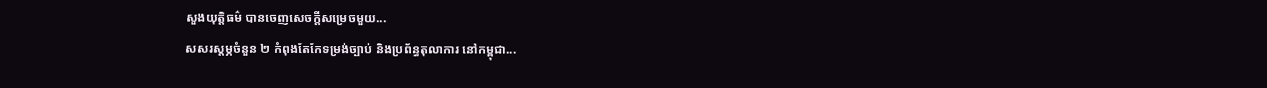សួងយុត្តិធម៌ បានចេញសេចក្តីសម្រេចមួយ...
សសរស្ដម្ភចំនួន ២ កំពុងតែកែទម្រង់ច្បាប់ និងប្រព័ន្ធតុលាការ នៅកម្ពុជា...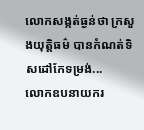លោកសង្កត់ធ្ងន់ថា ក្រសួងយុត្តិធម៌ បានកំណត់ទិសដៅកែទម្រង់...
លោកឧបនាយករ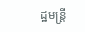ដ្ឋមន្ត្រី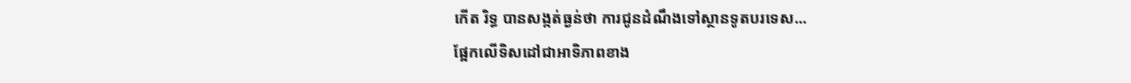កើត រិទ្ធ បានសង្កត់ធ្ងន់ថា ការជូនដំណឹងទៅស្ថានទូតបរទេស...
ផ្អែកលើទិសដៅជាអាទិភាពខាង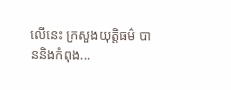លើនេះ ក្រសួងយុត្តិធម៌ បាននិងកំពុង...